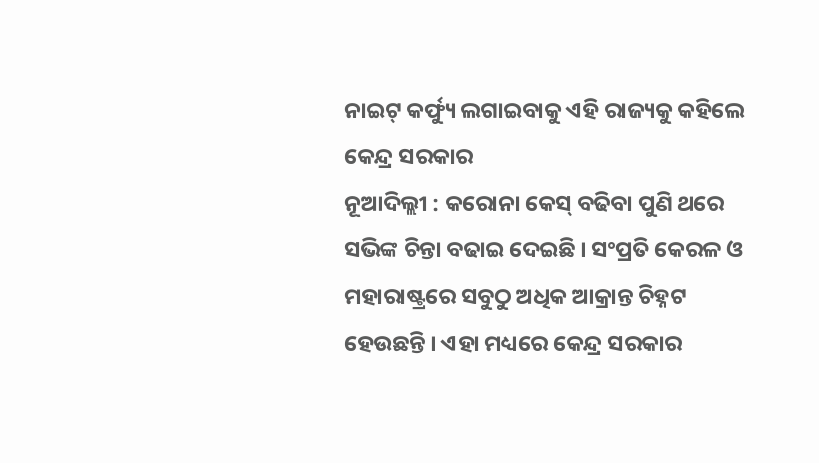ନାଇଟ୍ କର୍ଫ୍ୟୁ ଲଗାଇବାକୁ ଏହି ରାଜ୍ୟକୁ କହିଲେ କେନ୍ଦ୍ର ସରକାର
ନୂଆଦିଲ୍ଲୀ : କରୋନା କେସ୍ ବଢିବା ପୁଣି ଥରେ ସଭିଙ୍କ ଚିନ୍ତା ବଢାଇ ଦେଇଛି । ସଂପ୍ରତି କେରଳ ଓ ମହାରାଷ୍ଟ୍ରରେ ସବୁଠୁ ଅଧିକ ଆକ୍ରାନ୍ତ ଚିହ୍ନଟ ହେଉଛନ୍ତି । ଏହା ମଧ୍ୟରେ କେନ୍ଦ୍ର ସରକାର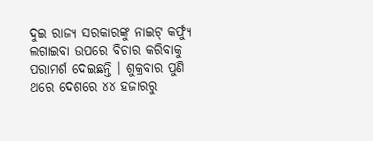ଦୁଇ ରାଜ୍ୟ ସରକାରଙ୍କୁ ନାଇଟ୍ କର୍ଫ୍ୟୁ ଲଗାଇବା ଉପରେ ବିଚାର କରିବାକୁ ପରାମର୍ଶ ଦେଇଛନ୍ତି । ଶୁକ୍ରବାର ପୁଣି ଥରେ ଦେଶରେ ୪୪ ହଜାରରୁ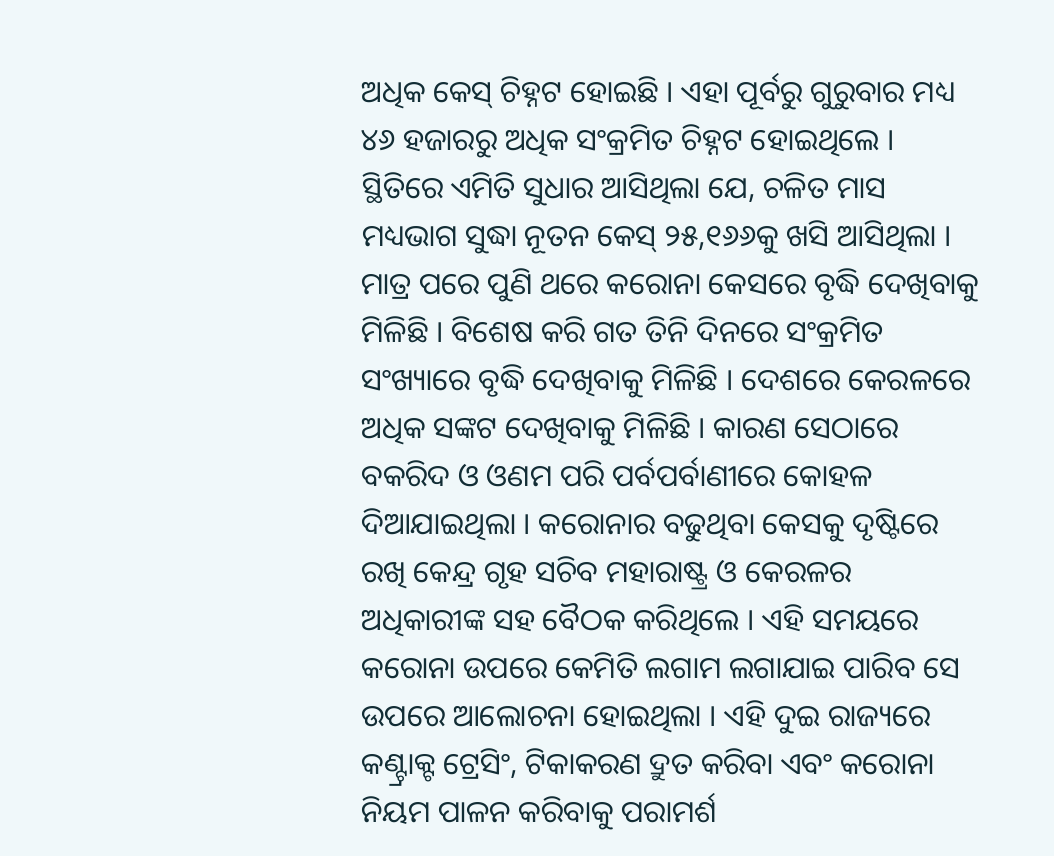ଅଧିକ କେସ୍ ଚିହ୍ନଟ ହୋଇଛି । ଏହା ପୂର୍ବରୁ ଗୁରୁବାର ମଧ୍ୟ ୪୬ ହଜାରରୁ ଅଧିକ ସଂକ୍ରମିତ ଚିହ୍ନଟ ହୋଇଥିଲେ । ସ୍ଥିତିରେ ଏମିତି ସୁଧାର ଆସିଥିଲା ଯେ, ଚଳିତ ମାସ ମଧ୍ୟଭାଗ ସୁଦ୍ଧା ନୂତନ କେସ୍ ୨୫,୧୬୬କୁ ଖସି ଆସିଥିଲା । ମାତ୍ର ପରେ ପୁଣି ଥରେ କରୋନା କେସରେ ବୃଦ୍ଧି ଦେଖିବାକୁ ମିଳିଛି । ବିଶେଷ କରି ଗତ ତିନି ଦିନରେ ସଂକ୍ରମିତ ସଂଖ୍ୟାରେ ବୃଦ୍ଧି ଦେଖିବାକୁ ମିଳିଛି । ଦେଶରେ କେରଳରେ ଅଧିକ ସଙ୍କଟ ଦେଖିବାକୁ ମିଳିଛି । କାରଣ ସେଠାରେ ବକରିଦ ଓ ଓଣମ ପରି ପର୍ବପର୍ବାଣୀରେ କୋହଳ ଦିଆଯାଇଥିଲା । କରୋନାର ବଢୁଥିବା କେସକୁ ଦୃଷ୍ଟିରେ ରଖି କେନ୍ଦ୍ର ଗୃହ ସଚିବ ମହାରାଷ୍ଟ୍ର ଓ କେରଳର ଅଧିକାରୀଙ୍କ ସହ ବୈଠକ କରିଥିଲେ । ଏହି ସମୟରେ କରୋନା ଉପରେ କେମିତି ଲଗାମ ଲଗାଯାଇ ପାରିବ ସେ ଉପରେ ଆଲୋଚନା ହୋଇଥିଲା । ଏହି ଦୁଇ ରାଜ୍ୟରେ କଣ୍ଟ୍ରାକ୍ଟ ଟ୍ରେସିଂ, ଟିକାକରଣ ଦ୍ରୁତ କରିବା ଏବଂ କରୋନା ନିୟମ ପାଳନ କରିବାକୁ ପରାମର୍ଶ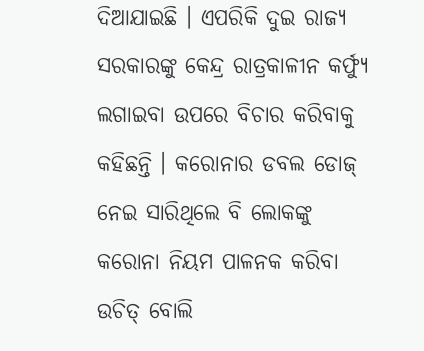ଦିଆଯାଇଛି । ଏପରିକି ଦୁଇ ରାଜ୍ୟ ସରକାରଙ୍କୁ କେନ୍ଦ୍ର ରାତ୍ରକାଳୀନ କର୍ଫ୍ୟୁ ଲଗାଇବା ଉପରେ ବିଚାର କରିବାକୁ କହିଛନ୍ତି । କରୋନାର ଡବଲ ଡୋଜ୍ ନେଇ ସାରିଥିଲେ ବି ଲୋକଙ୍କୁ କରୋନା ନିୟମ ପାଳନକ କରିବା ଉଚିତ୍ ବୋଲି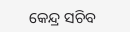କେନ୍ଦ୍ର ସଚିବ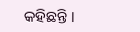କହିଛନ୍ତି ।